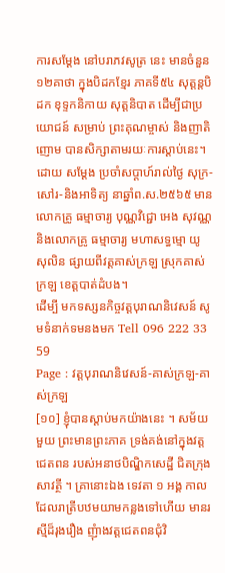ការសម្ដែង នៅបរាភវសូត្រ នេះ មានចំនួន ១២គាថា ក្នុងបិដកខ្មែរ ភាគទី៥៤ សុត្តន្តបិដក ខុទ្ទកនិកាយ សុត្តនិបាត ដើម្បីជាប្រយោជន៍ សម្រាប់ ព្រះគុណម្ចាស់ និងញាតិញោម បានសិក្សាតាមរយៈការស្ដាប់នេះ។
ដោយ សម្ដែង ប្រចាំសប្ដាហ៍រាល់ថ្ងៃ សុក្រ-សៅរ-និងអាទិត្យ នាឆ្នាំព.ស.២៥៦៥ មានលោកគ្រូ ធម្មាចារ្យ បុណ្ណវិជ្ជោ អេង សុវណ្ណ និងលោកគ្រូ ធម្មាចារ្យ មហាសទ្ធម្មោ យូ សុលិន ផ្សាយពីវត្តគាស់ក្រឡ ស្រុកគាស់ក្រឡ ខេត្តបាត់ដំបង។
ដើម្បី មកទស្សនកិច្ចវត្តបុរាណនិវេសន៍ សូមទំនាក់ទមនងមក Tell 096 222 33 59
Page : វត្តបុរាណនិវេសន៍-គាស់ក្រឡ-គាស់ក្រឡ
[១០] ខ្ញុំបានស្តាប់មកយ៉ាងនេះ ។ សម័យមួយ ព្រះមានព្រះភាគ ទ្រង់គង់នៅក្នុងវត្តជេតពន របស់អនាថបិណ្ឌិកសេដ្ឋី ជិតក្រុងសាវត្ថី ។ គ្រានោះឯង ទេវតា ១ អង្គ កាលដែលរាត្រីបឋមយាមកន្លងទៅហើយ មានរស្មីដ៏រុងរឿង ញុំាងវត្តជេតពនជុំវិ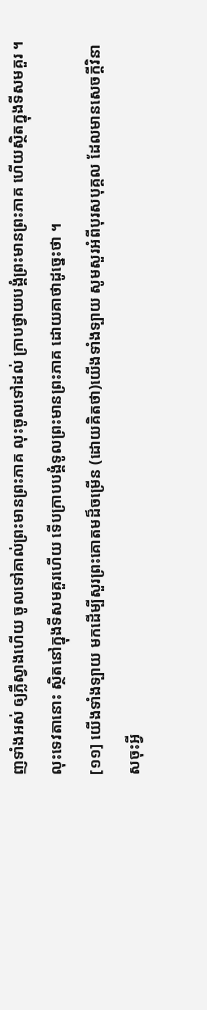ញទាំងអស់ ឲ្យភ្លឺស្វាងហើយ ចូលទៅគាល់ព្រះមានព្រះភាគ លុះចូលទៅដល់ ក្រាបថ្វាយបង្គំព្រះមានព្រះភាគ ហើយស្ថិតក្នុងទីសមគួរ ។ លុះទេវតានោះ ស្ថិតនៅក្នុងទីសមគួរហើយ ទើបក្រាបបង្គំទូលព្រះមានព្រះភាគ ដោយគាថាដូច្នេះថា ។
[១១] យើងទាំងទ្បាយ មកដើម្បីសួរព្រះគោតមដ៏ចម្រើន (ដោយគិតថា)យើងទាំងទ្បាយ សូមសួរអំពីបុរសបុគ្គល ដែលមានសេចក្តីវិនាសចុះអ្វី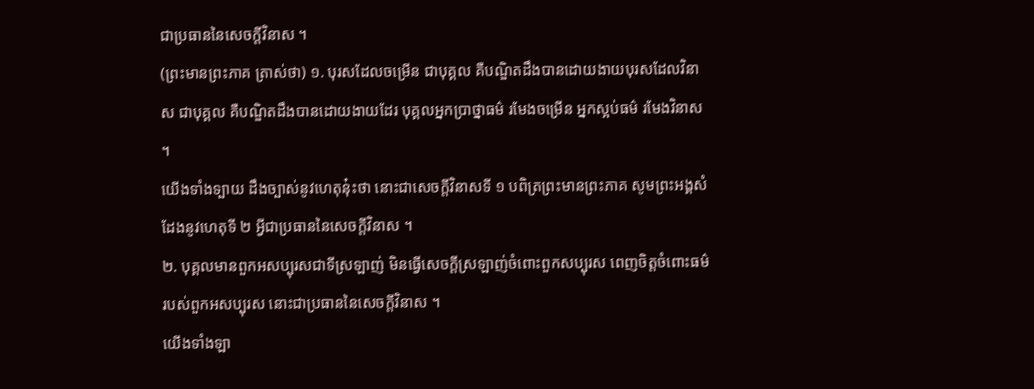ជាប្រធាននៃសេចក្តីវិនាស ។
(ព្រះមានព្រះភាគ ត្រាស់ថា) ១. បុរសដែលចម្រើន ជាបុគ្គល គឺបណ្ឌិតដឹងបានដោយងាយបុរសដែលវិនាស ជាបុគ្គល គឺបណ្ឌិតដឹងបានដោយងាយដែរ បុគ្គលអ្នកប្រាថ្នាធម៌ រមែងចម្រើន អ្នកស្អប់ធម៌ រមែងវិនាស ។
យើងទាំងទ្បាយ ដឹងច្បាស់នូវហេតុនុ៎ះថា នោះជាសេចក្តីវិនាសទី ១ បពិត្រព្រះមានព្រះភាគ សូមព្រះអង្គសំដែងនូវហេតុទី ២ អ្វីជាប្រធាននៃសេចក្តីវិនាស ។
២. បុគ្គលមានពួកអសប្បុរសជាទីស្រឡាញ់ មិនធ្វើសេចក្តីស្រឡាញ់ចំពោះពួកសប្បុរស ពេញចិត្តចំពោះធម៌របស់ពួកអសប្បុរស នោះជាប្រធាននៃសេចក្តីវិនាស ។
យើងទាំងឡា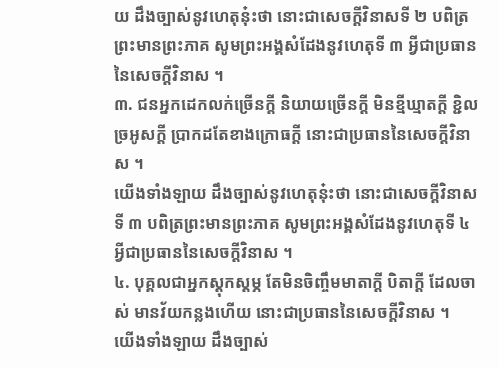យ ដឹងច្បាស់នូវហេតុនុ៎ះថា នោះជាសេចក្តីវិនាសទី ២ បពិត្រព្រះមានព្រះភាគ សូមព្រះអង្គសំដែងនូវហេតុទី ៣ អ្វីជាប្រធាននៃសេចក្តីវិនាស ។
៣. ជនអ្នកដេកលក់ច្រើនក្តី និយាយច្រើនក្តី មិនខ្មីឃ្មាតក្តី ខិ្ជលច្រអូសក្តី ប្រាកដតែខាងក្រោធក្តី នោះជាប្រធាននៃសេចក្តីវិនាស ។
យើងទាំងឡាយ ដឹងច្បាស់នូវហេតុនុ៎ះថា នោះជាសេចក្តីវិនាសទី ៣ បពិត្រព្រះមានព្រះភាគ សូមព្រះអង្គសំដែងនូវហេតុទី ៤ អ្វីជាប្រធាននៃសេចក្តីវិនាស ។
៤. បុគ្គលជាអ្នកស្តុកស្តម្ភ តែមិនចិញ្ចឹមមាតាក្តី បិតាក្តី ដែលចាស់ មានវ័យកន្លងហើយ នោះជាប្រធាននៃសេចក្តីវិនាស ។
យើងទាំងឡាយ ដឹងច្បាស់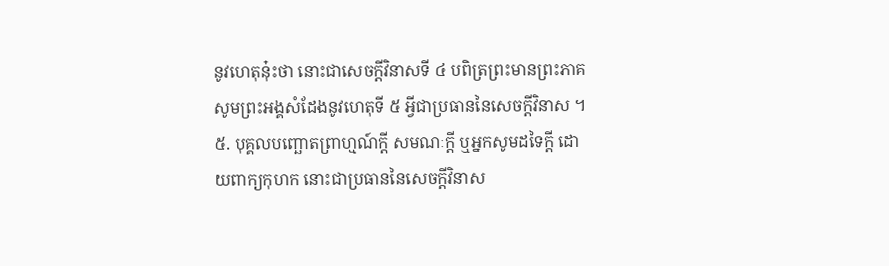នូវហេតុនុ៎ះថា នោះជាសេចក្តីវិនាសទី ៤ បពិត្រព្រះមានព្រះភាគ សូមព្រះអង្គសំដែងនូវហេតុទី ៥ អ្វីជាប្រធាននៃសេចក្តីវិនាស ។
៥. បុគ្គលបញ្ឆោតព្រាហ្មណ៍ក្តី សមណៈក្តី ឬអ្នកសូមដទៃក្តី ដោយពាក្យកុហក នោះជាប្រធាននៃសេចក្តីវិនាស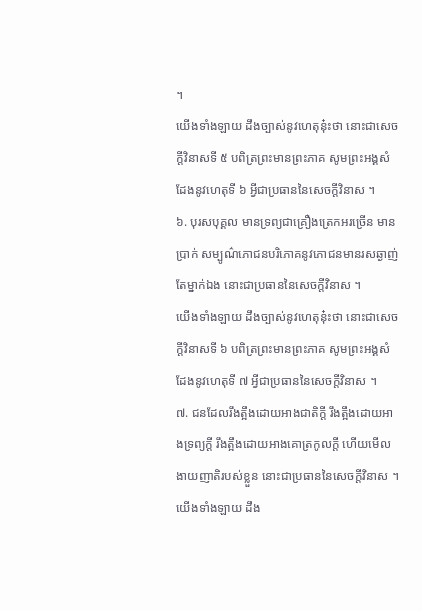។
យើងទាំងឡាយ ដឹងច្បាស់នូវហេតុនុ៎ះថា នោះជាសេចក្តីវិនាសទី ៥ បពិត្រព្រះមានព្រះភាគ សូមព្រះអង្គសំដែងនូវហេតុទី ៦ អ្វីជាប្រធាននៃសេចក្តីវិនាស ។
៦. បុរសបុគ្គល មានទ្រព្យជាគ្រឿងត្រេកអរច្រើន មានប្រាក់ សម្បូណ៌ភោជនបរិភោគនូវភោជនមានរសឆ្ងាញ់តែម្នាក់ឯង នោះជាប្រធាននៃសេចក្តីវិនាស ។
យើងទាំងឡាយ ដឹងច្បាស់នូវហេតុនុ៎ះថា នោះជាសេចក្តីវិនាសទី ៦ បពិត្រព្រះមានព្រះភាគ សូមព្រះអង្គសំដែងនូវហេតុទី ៧ អ្វីជាប្រធាននៃសេចក្តីវិនាស ។
៧. ជនដែលរឹងត្អឹងដោយអាងជាតិក្តី រឹងត្អឹងដោយអាងទ្រព្យក្តី រឹងត្អឹងដោយអាងគោត្រកូលក្តី ហើយមើលងាយញាតិរបស់ខ្លួន នោះជាប្រធាននៃសេចក្តីវិនាស ។
យើងទាំងឡាយ ដឹង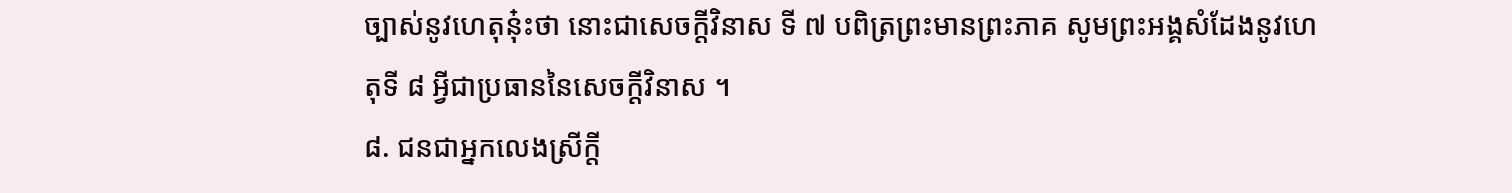ច្បាស់នូវហេតុនុ៎ះថា នោះជាសេចក្តីវិនាស ទី ៧ បពិត្រព្រះមានព្រះភាគ សូមព្រះអង្គសំដែងនូវហេតុទី ៨ អ្វីជាប្រធាននៃសេចក្តីវិនាស ។
៨. ជនជាអ្នកលេងស្រីក្តី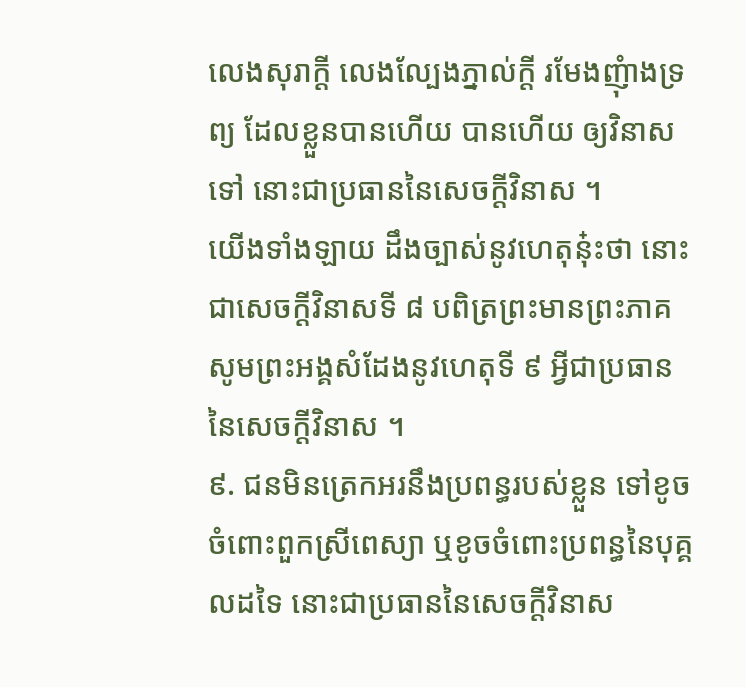លេងសុរាក្តី លេងល្បែងភ្នាល់ក្តី រមែងញុំាងទ្រព្យ ដែលខ្លួនបានហើយ បានហើយ ឲ្យវិនាសទៅ នោះជាប្រធាននៃសេចក្តីវិនាស ។
យើងទាំងឡាយ ដឹងច្បាស់នូវហេតុនុ៎ះថា នោះជាសេចក្តីវិនាសទី ៨ បពិត្រព្រះមានព្រះភាគ សូមព្រះអង្គសំដែងនូវហេតុទី ៩ អ្វីជាប្រធាននៃសេចក្តីវិនាស ។
៩. ជនមិនត្រេកអរនឹងប្រពន្ធរបស់ខ្លួន ទៅខូចចំពោះពួកស្រីពេស្យា ឬខូចចំពោះប្រពន្ធនៃបុគ្គលដទៃ នោះជាប្រធាននៃសេចក្តីវិនាស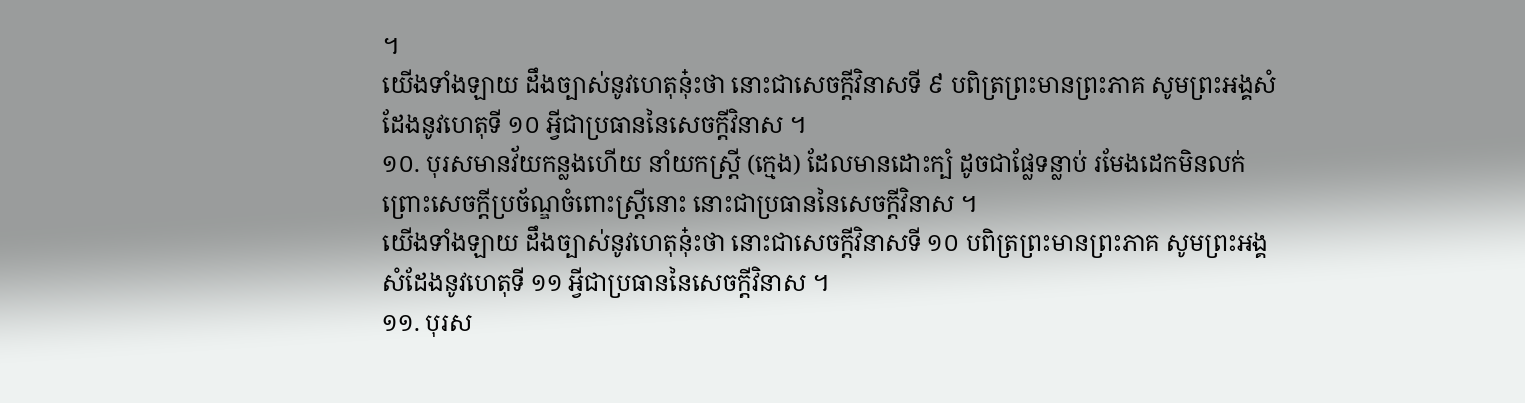។
យើងទាំងឡាយ ដឹងច្បាស់នូវហេតុនុ៎ះថា នោះជាសេចក្តីវិនាសទី ៩ បពិត្រព្រះមានព្រះភាគ សូមព្រះអង្គសំដែងនូវហេតុទី ១០ អ្វីជាប្រធាននៃសេចក្តីវិនាស ។
១០. បុរសមានវ័យកន្លងហើយ នាំយកស្រ្តី (ក្មេង) ដែលមានដោះក្បំ ដូចជាផ្លែទន្លាប់ រមែងដេកមិនលក់ ព្រោះសេចក្តីប្រច័ណ្ឌចំពោះស្រ្តីនោះ នោះជាប្រធាននៃសេចក្តីវិនាស ។
យើងទាំងឡាយ ដឹងច្បាស់នូវហេតុនុ៎ះថា នោះជាសេចក្តីវិនាសទី ១០ បពិត្រព្រះមានព្រះភាគ សូមព្រះអង្គសំដែងនូវហេតុទី ១១ អ្វីជាប្រធាននៃសេចក្តីវិនាស ។
១១. បុរស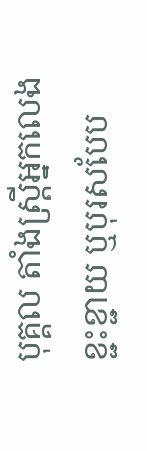បុគ្គល តាំងស្រ្តីអ្នកលេងខ្ជះខ្ជាយ ឬបុរសបែប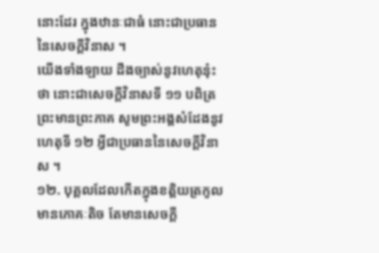នោះដែរ ក្នុងឋានៈជាធំ នោះជាប្រធាននៃសេចក្តីវិនាស ។
យើងទាំងឡាយ ដឹងច្បាស់នូវហេតុនុ៎ះថា នោះជាសេចក្តីវិនាសទី ១១ បពិត្រព្រះមានព្រះភាគ សូមព្រះអង្គសំដែងនូវហេតុទី ១២ អ្វីជាប្រធាននៃសេចក្តីវិនាស ។
១២. បុគ្គលដែលកើតក្នុងខតិ្តយត្រកូល មានភោគៈតិច តែមានសេចក្តី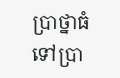ប្រាថ្នាធំ ទៅប្រា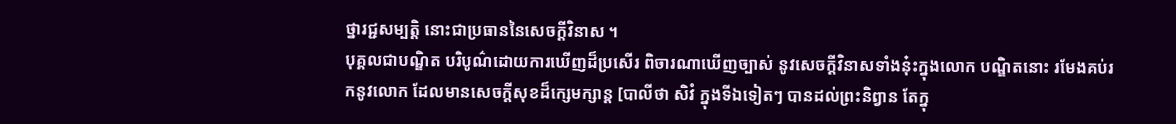ថ្នារជ្ជសម្បត្តិ នោះជាប្រធាននៃសេចក្តីវិនាស ។
បុគ្គលជាបណ្ឌិត បរិបូណ៌ដោយការឃើញដ៏ប្រសើរ ពិចារណាឃើញច្បាស់ នូវសេចក្តីវិនាសទាំងនុ៎ះក្នុងលោក បណ្ឌិតនោះ រមែងគប់រកនូវលោក ដែលមានសេចក្តីសុខដ៏ក្សេមក្សាន្ត [បាលីថា សិវំ ក្នុងទីឯទៀតៗ បានដល់ព្រះនិព្វាន តែក្នុ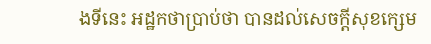ងទីនេះ អដ្ឋកថាប្រាប់ថា បានដល់សេចក្តីសុខក្សេម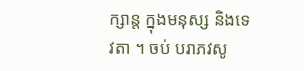ក្សាន្ត ក្នុងមនុស្ស និងទេវតា ។ ចប់ បរាភវសូ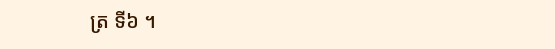ត្រ ទី៦ ។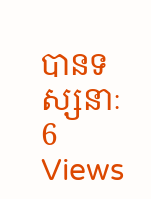បានទស្សនាៈ 6 Views